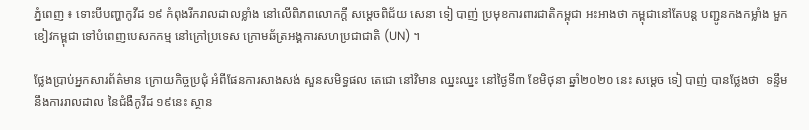ភ្នំពេញ ៖ ទោះបីបញ្ហាកូវីដ ១៩ កំពុងរីករាលដាលខ្លាំង នៅលើពិភពលោកក្តី សម្តេចពិជ័យ សេនា ទៀ បាញ់ ប្រមុខការពារជាតិកម្ពុជា អះអាងថា កម្ពុជានៅតែបន្ត បញ្ជូនកងកម្លាំង មួកខៀវកម្ពុជា ទៅបំពេញបេសកកម្ម នៅក្រៅប្រទេស ក្រោមឆ័ត្រអង្គការសហប្រជាជាតិ (UN) ។

ថ្លែងប្រាប់អ្នកសារព័ត៌មាន ក្រោយកិច្ចប្រជុំ អំពីផែនការសាងសង់ សួនសមិទ្ធផល តេជោ នៅវិមាន ឈ្នះឈ្នះ នៅថ្ងៃទី៣ ខែមិថុនា ឆ្នាំ២០២០ នេះ សម្តេច ទៀ បាញ់ បានថ្លែងថា  ទន្ទឹមនឹងការរាលដាល នៃជំងឺកូវីដ ១៩នេះ ស្ថាន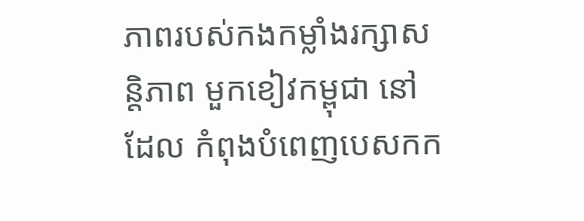ភាពរបស់កងកម្លាំងរក្សាសន្តិភាព មួកខៀវកម្ពុជា នៅដែល កំពុងបំពេញបេសកក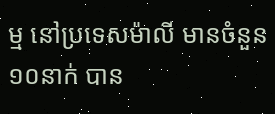ម្ម នៅប្រទេសម៉ាលី មានចំនួន១០នាក់ បាន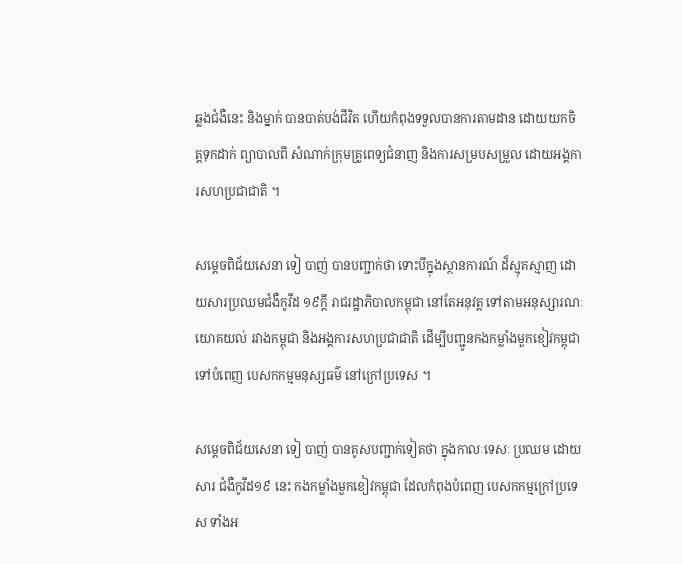ឆ្លងជំងឺនេះ និងម្នាក់ បានបាត់បង់ជីវិត ហើយកំពុងទទួលបានការតាមដាន ដោយយកចិត្តទុកដាក់ ព្យាបាលពី សំណាក់ក្រុមគ្រូពេទ្យជំនាញ និងការសម្របសម្រួល ដោយអង្គការសហប្រជាជាតិ ។

សម្តេចពិជ័យសេនា ទៀ បាញ់ បានបញ្ជាក់ថា ទោះបីក្នុងស្ថានការណ៍ ដ៏ស្មុគស្មាញ ដោយសារប្រឈមជំងឺកូវីដ ១៩ក្តី រាជរដ្ឋាភិបាលកម្ពុជា នៅតែអនុវត្ត ទៅតាមអនុស្សារណៈ យោគយល់ រវាងកម្ពុជា និងអង្គការសហប្រជាជាតិ ដើម្បីបញ្ជូនកងកម្លាំងមួកខៀវកម្ពុជា ទៅបំពេញ បេសកកម្មមនុស្សធម៌ នៅក្រៅប្រទេស ។

សម្តេចពិជ័យសេនា ទៀ បាញ់ បានគូសបញ្ជាក់ទៀតថា ក្នុងកាលៈទេសៈ ប្រឈម ដោយសារ ជំងឺកូវីដ១៩ នេះ កងកម្លាំងមួកខៀវកម្ពុជា ដែលកំពុងបំពេញ បេសកកម្មក្រៅប្រទេស ទាំងអ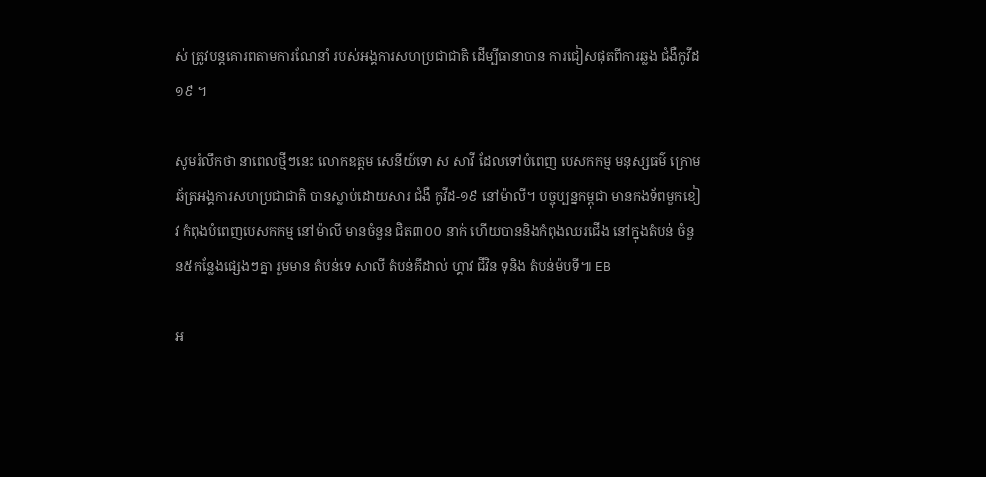ស់ ត្រូវបន្តគោរពតាមការណែនាំ របស់អង្គការសហប្រជាជាតិ ដើម្បីធានាបាន ការជៀសផុតពីការឆ្លង ជំងឺកូវីដ១៩ ។

សូមរំលឹកថា នាពេលថ្មីៗនេះ លោកឧត្តម សេនីយ៍ទោ ស សាវី ដែលទៅបំពេញ បេសកកម្ម មនុស្សធម៌ ក្រោមឆ័ត្រអង្គការសហប្រជាជាតិ បានស្លាប់ដោយសារ ជំងឺ កូវីដ-១៩ នៅម៉ាលី។ បច្ចុប្បន្នកម្ពុជា មានកងទ័ពមួកខៀវ កំពុងបំពេញបេសកកម្ម នៅម៉ាលី មានចំនួន ជិត៣០០ នាក់ ហើយបាននិងកំពុងឈរជើង នៅក្នុងតំបន់ ចំនួន៥កន្លែងផ្សេងៗគ្នា រួមមាន តំបន់ទេ សាលី តំបន់គីដាល់ ហ្គាវ ជីវិន ទុនិង តំបន់ម៉បទី៕ EB

អ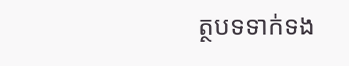ត្ថបទទាក់ទង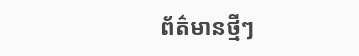ព័ត៌មានថ្មីៗ